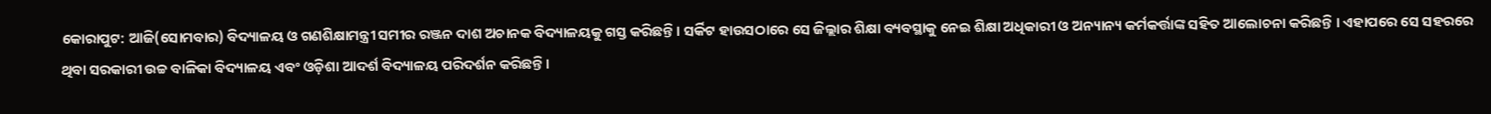କୋରାପୁଟ: ଆଜି(ସୋମବାର) ବିଦ୍ୟାଳୟ ଓ ଗଣଶିକ୍ଷାମନ୍ତ୍ରୀ ସମୀର ରଞ୍ଜନ ଦାଶ ଅଚାନକ ବିଦ୍ୟାଳୟକୁ ଗସ୍ତ କରିଛନ୍ତି । ସର୍କିଟ ହାଉସଠାରେ ସେ ଜିଲ୍ଲାର ଶିକ୍ଷା ବ୍ୟବସ୍ଥାକୁ ନେଇ ଶିକ୍ଷା ଅଧିକାରୀ ଓ ଅନ୍ୟାନ୍ୟ କର୍ମକର୍ତ୍ତାଙ୍କ ସହିତ ଆଲୋଚନା କରିଛନ୍ତି । ଏହାପରେ ସେ ସହରରେ ଥିବା ସରକାରୀ ଉଚ୍ଚ ବାଳିକା ବିଦ୍ୟାଳୟ ଏବଂ ଓଡ଼ିଶା ଆଦର୍ଶ ବିଦ୍ୟାଳୟ ପରିଦର୍ଶନ କରିଛନ୍ତି ।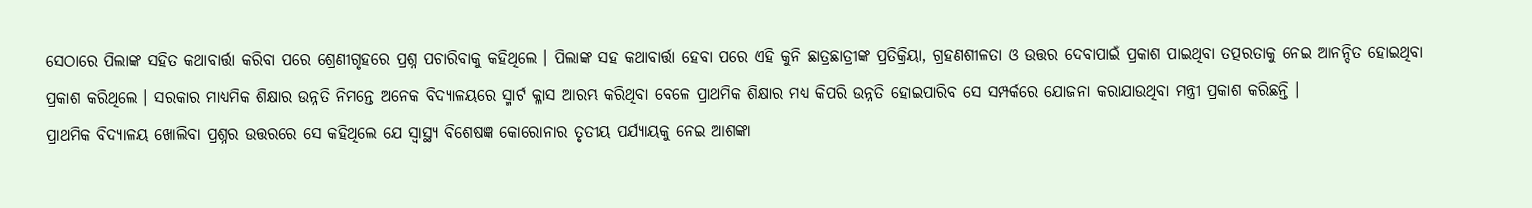ସେଠାରେ ପିଲାଙ୍କ ସହିତ କଥାବାର୍ତ୍ତା କରିବା ପରେ ଶ୍ରେଣୀଗୃହରେ ପ୍ରଶ୍ନ ପଚାରିବାକୁ କହିଥିଲେ । ପିଲାଙ୍କ ସହ କଥାବାର୍ତ୍ତା ହେବା ପରେ ଏହି କୁନି ଛାତ୍ରଛାତ୍ରୀଙ୍କ ପ୍ରତିକ୍ରିୟା, ଗ୍ରହଣଶୀଳତା ଓ ଉତ୍ତର ଦେବାପାଇଁ ପ୍ରକାଶ ପାଇଥିବା ତତ୍ପରତାକୁ ନେଇ ଆନନ୍ଦିତ ହୋଇଥିବା ପ୍ରକାଶ କରିଥିଲେ । ସରକାର ମାଧ୍ୟମିକ ଶିକ୍ଷାର ଉନ୍ନତି ନିମନ୍ତେ ଅନେକ ବିଦ୍ୟାଳୟରେ ସ୍ମାର୍ଟ କ୍ଳାସ ଆରମ୍ଭ କରିଥିବା ବେଳେ ପ୍ରାଥମିକ ଶିକ୍ଷାର ମଧ୍ୟ କିପରି ଉନ୍ନତି ହୋଇପାରିବ ସେ ସମ୍ପର୍କରେ ଯୋଜନା କରାଯାଉଥିବା ମନ୍ତ୍ରୀ ପ୍ରକାଶ କରିଛନ୍ତି ।
ପ୍ରାଥମିକ ବିଦ୍ୟାଳୟ ଖୋଲିବା ପ୍ରଶ୍ନର ଉତ୍ତରରେ ସେ କହିଥିଲେ ଯେ ସ୍ବାସ୍ଥ୍ୟ ବିଶେଷଜ୍ଞ କୋରୋନାର ତୃତୀୟ ପର୍ଯ୍ୟାୟକୁ ନେଇ ଆଶଙ୍କା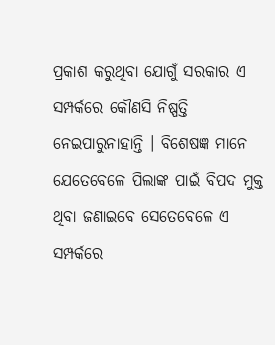ପ୍ରକାଶ କରୁଥିବା ଯୋଗୁଁ ସରକାର ଏ ସମ୍ପର୍କରେ କୌଣସି ନିଷ୍ପତ୍ତି ନେଇପାରୁନାହାନ୍ତି । ବିଶେଷଜ୍ଞ ମାନେ ଯେତେବେଳେ ପିଲାଙ୍କ ପାଇଁ ବିପଦ ମୁକ୍ତ ଥିବା ଜଣାଇବେ ସେତେବେଳେ ଏ ସମ୍ପର୍କରେ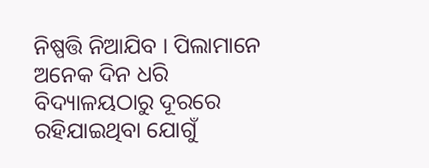ନିଷ୍ପତ୍ତି ନିଆଯିବ । ପିଲାମାନେ ଅନେକ ଦିନ ଧରି ବିଦ୍ୟାଳୟଠାରୁ ଦୂରରେ ରହିଯାଇଥିବା ଯୋଗୁଁ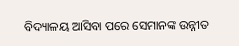ବିଦ୍ୟାଳୟ ଆସିବା ପରେ ସେମାନଙ୍କ ଉନ୍ନୀତ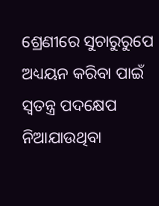ଶ୍ରେଣୀରେ ସୁଚାରୁରୁପେ ଅଧ୍ୟୟନ କରିବା ପାଇଁ ସ୍ବତନ୍ତ୍ର ପଦକ୍ଷେପ ନିଆଯାଉଥିବା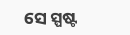ସେ ସ୍ପଷ୍ଟ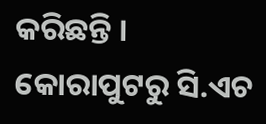କରିଛନ୍ତି ।
କୋରାପୁଟରୁ ସି.ଏଚ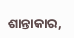ଶାନ୍ତାକାର,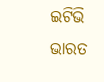ଇଟିଭି ଭାରତ